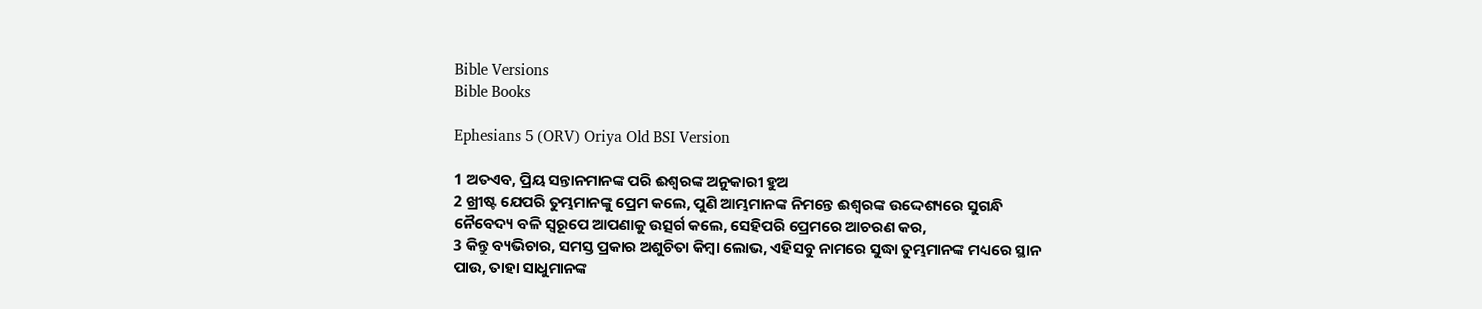Bible Versions
Bible Books

Ephesians 5 (ORV) Oriya Old BSI Version

1 ଅତଏବ, ପ୍ରିୟ ସନ୍ତାନମାନଙ୍କ ପରି ଈଶ୍ଵରଙ୍କ ଅନୁକାରୀ ହୁଅ
2 ଖ୍ରୀଷ୍ଟ ଯେପରି ତୁମ୍ଭମାନଙ୍କୁ ପ୍ରେମ କଲେ, ପୁଣି ଆମ୍ଭମାନଙ୍କ ନିମନ୍ତେ ଈଶ୍ଵରଙ୍କ ଉଦ୍ଦେଶ୍ୟରେ ସୁଗନ୍ଧି ନୈବେଦ୍ୟ ବଳି ସ୍ଵରୂପେ ଆପଣାକୁ ଉତ୍ସର୍ଗ କଲେ, ସେହିପରି ପ୍ରେମରେ ଆଚରଣ କର,
3 କିନ୍ତୁ ବ୍ୟଭିଚାର, ସମସ୍ତ ପ୍ରକାର ଅଶୁଚିତା କିମ୍ଵା ଲୋଭ, ଏହିସବୁ ନାମରେ ସୁଦ୍ଧା ତୁମ୍ଭମାନଙ୍କ ମଧ୍ୟରେ ସ୍ଥାନ ପାଉ, ତାହା ସାଧୁମାନଙ୍କ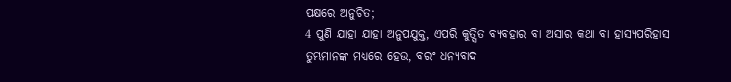ପକ୍ଷରେ ଅନୁଚିତ;
4 ପୁଣି ଯାହା ଯାହା ଅନୁପଯୁକ୍ତ, ଏପରି କୁତ୍ସିତ ବ୍ୟବହାର ବା ଅସାର କଥା ବା ହାସ୍ୟପରିହାସ ତୁମ୍ଭମାନଙ୍କ ମଧ୍ୟରେ ହେଉ, ବରଂ ଧନ୍ୟବାଦ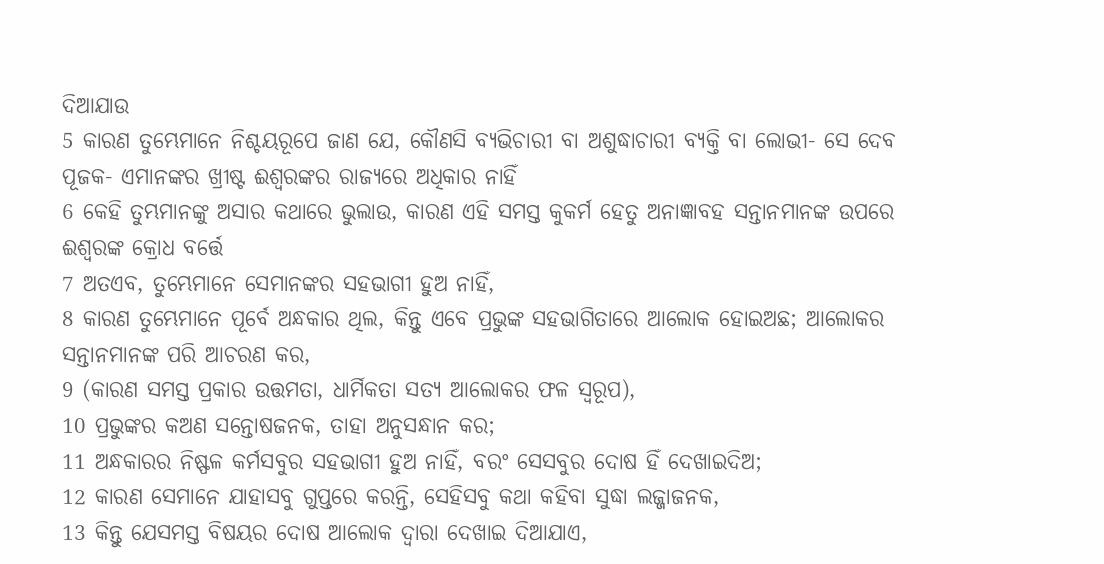ଦିଆଯାଉ
5 କାରଣ ତୁମ୍ଭେମାନେ ନିଶ୍ଚୟରୂପେ ଜାଣ ଯେ, କୌଣସି ବ୍ୟଭିଚାରୀ ବା ଅଶୁଦ୍ଧାଚାରୀ ବ୍ୟକ୍ତି ବା ଲୋଭୀ- ସେ ଦେବ ପୂଜକ- ଏମାନଙ୍କର ଖ୍ରୀଷ୍ଟ ଈଶ୍ଵରଙ୍କର ରାଜ୍ୟରେ ଅଧିକାର ନାହିଁ
6 କେହି ତୁମ୍ଭମାନଙ୍କୁ ଅସାର କଥାରେ ଭୁଲାଉ, କାରଣ ଏହି ସମସ୍ତ କୁକର୍ମ ହେତୁ ଅନାଜ୍ଞାବହ ସନ୍ତାନମାନଙ୍କ ଉପରେ ଈଶ୍ଵରଙ୍କ କ୍ରୋଧ ବର୍ତ୍ତେ
7 ଅତଏବ, ତୁମ୍ଭେମାନେ ସେମାନଙ୍କର ସହଭାଗୀ ହୁଅ ନାହିଁ,
8 କାରଣ ତୁମ୍ଭେମାନେ ପୂର୍ବେ ଅନ୍ଧକାର ଥିଲ, କିନ୍ତୁ ଏବେ ପ୍ରଭୁଙ୍କ ସହଭାଗିତାରେ ଆଲୋକ ହୋଇଅଛ; ଆଲୋକର ସନ୍ତାନମାନଙ୍କ ପରି ଆଚରଣ କର,
9 (କାରଣ ସମସ୍ତ ପ୍ରକାର ଉତ୍ତମତା, ଧାର୍ମିକତା ସତ୍ୟ ଆଲୋକର ଫଳ ସ୍ଵରୂପ),
10 ପ୍ରଭୁଙ୍କର କଅଣ ସନ୍ତୋଷଜନକ, ତାହା ଅନୁସନ୍ଧାନ କର;
11 ଅନ୍ଧକାରର ନିଷ୍ଫଳ କର୍ମସବୁର ସହଭାଗୀ ହୁଅ ନାହିଁ, ବରଂ ସେସବୁର ଦୋଷ ହିଁ ଦେଖାଇଦିଅ;
12 କାରଣ ସେମାନେ ଯାହାସବୁ ଗୁପ୍ତରେ କରନ୍ତି, ସେହିସବୁ କଥା କହିବା ସୁଦ୍ଧା ଲଜ୍ଜାଜନକ,
13 କିନ୍ତୁ ଯେସମସ୍ତ ବିଷୟର ଦୋଷ ଆଲୋକ ଦ୍ଵାରା ଦେଖାଇ ଦିଆଯାଏ,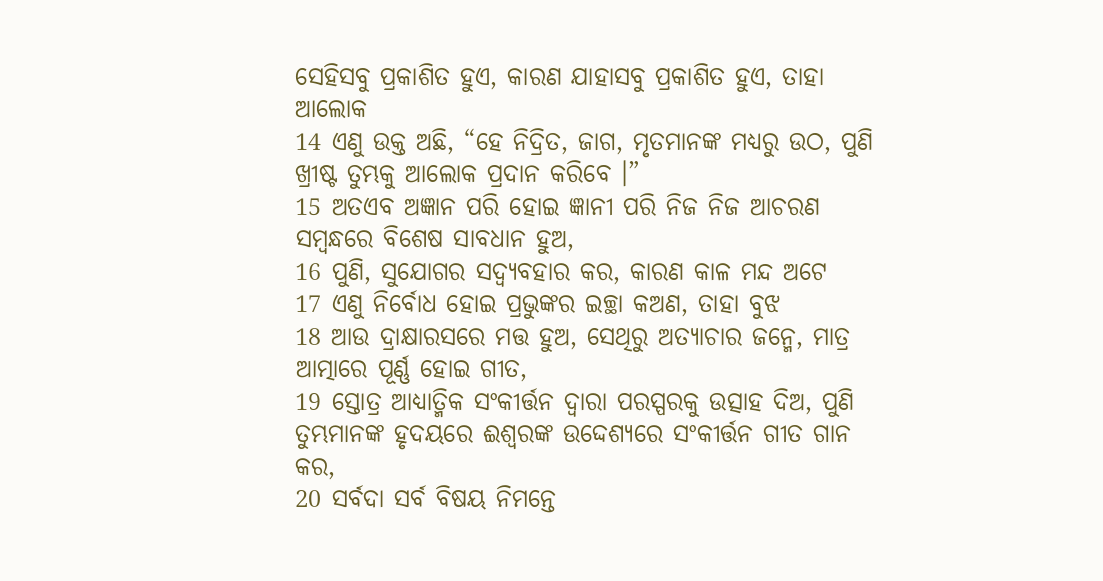ସେହିସବୁ ପ୍ରକାଶିତ ହୁଏ, କାରଣ ଯାହାସବୁ ପ୍ରକାଶିତ ହୁଏ, ତାହା ଆଲୋକ
14 ଏଣୁ ଉକ୍ତ ଅଛି, “ହେ ନିଦ୍ରିତ, ଜାଗ, ମୃତମାନଙ୍କ ମଧ୍ୟରୁ ଉଠ, ପୁଣି ଖ୍ରୀଷ୍ଟ ତୁମ୍ଭକୁ ଆଲୋକ ପ୍ରଦାନ କରିବେ ।”
15 ଅତଏବ ଅଜ୍ଞାନ ପରି ହୋଇ ଜ୍ଞାନୀ ପରି ନିଜ ନିଜ ଆଚରଣ ସମ୍ଵନ୍ଧରେ ବିଶେଷ ସାବଧାନ ହୁଅ,
16 ପୁଣି, ସୁଯୋଗର ସଦ୍ବ୍ୟବହାର କର, କାରଣ କାଳ ମନ୍ଦ ଅଟେ
17 ଏଣୁ ନିର୍ବୋଧ ହୋଇ ପ୍ରଭୁଙ୍କର ଇଚ୍ଛା କଅଣ, ତାହା ବୁଝ
18 ଆଉ ଦ୍ରାକ୍ଷାରସରେ ମତ୍ତ ହୁଅ, ସେଥିରୁ ଅତ୍ୟାଚାର ଜନ୍ମେ, ମାତ୍ର ଆତ୍ମାରେ ପୂର୍ଣ୍ଣ ହୋଇ ଗୀତ,
19 ସ୍ତୋତ୍ର ଆଧ୍ୟାତ୍ମିକ ସଂକୀର୍ତ୍ତନ ଦ୍ଵାରା ପରସ୍ପରକୁ ଉତ୍ସାହ ଦିଅ, ପୁଣି ତୁମ୍ଭମାନଙ୍କ ହୃଦୟରେ ଈଶ୍ଵରଙ୍କ ଉଦ୍ଦେଶ୍ୟରେ ସଂକୀର୍ତ୍ତନ ଗୀତ ଗାନ କର,
20 ସର୍ବଦା ସର୍ବ ବିଷୟ ନିମନ୍ତେ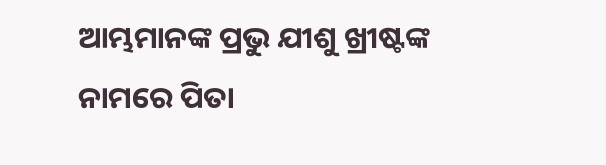ଆମ୍ଭମାନଙ୍କ ପ୍ରଭୁ ଯୀଶୁ ଖ୍ରୀଷ୍ଟଙ୍କ ନାମରେ ପିତା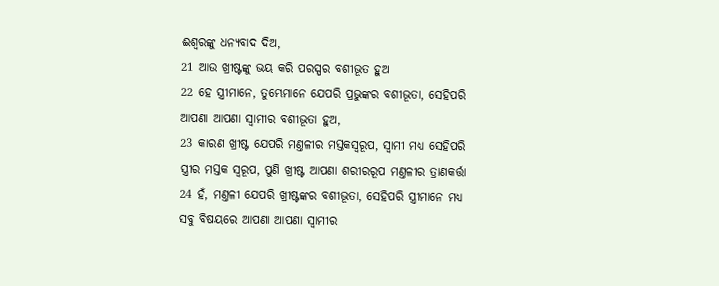ଈଶ୍ଵରଙ୍କୁ ଧନ୍ୟବାଦ ଦିଅ,
21 ଆଉ ଖ୍ରୀଷ୍ଟଙ୍କୁ ଭୟ କରି ପରସ୍ପର ବଶୀଭୂତ ହୁଅ
22 ହେ ସ୍ତ୍ରୀମାନେ, ତୁମ୍ଭେମାନେ ଯେପରି ପ୍ରଭୁଙ୍କର ବଶୀଭୂତା, ସେହିପରି ଆପଣା ଆପଣା ସ୍ଵାମୀର ବଶୀଭୂତା ହୁଅ,
23 କାରଣ ଖ୍ରୀଷ୍ଟ ଯେପରି ମଣ୍ତଳୀର ମସ୍ତକସ୍ଵରୂପ, ସ୍ଵାମୀ ମଧ୍ୟ ସେହିପରି ସ୍ତ୍ରୀର ମସ୍ତକ ସ୍ଵରୂପ, ପୁଣି ଖ୍ରୀଷ୍ଟ ଆପଣା ଶରୀରରୂପ ମଣ୍ତଳୀର ତ୍ରାଣକର୍ତ୍ତା
24 ହଁ, ମଣ୍ତଳୀ ଯେପରି ଖ୍ରୀଷ୍ଟଙ୍କର ବଶୀଭୂତା, ସେହିପରି ସ୍ତ୍ରୀମାନେ ମଧ୍ୟ ସବୁ ବିଷୟରେ ଆପଣା ଆପଣା ସ୍ଵାମୀର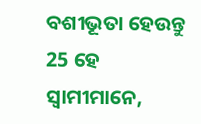ବଶୀଭୂତା ହେଉନ୍ତୁ
25 ହେ ସ୍ଵାମୀମାନେ,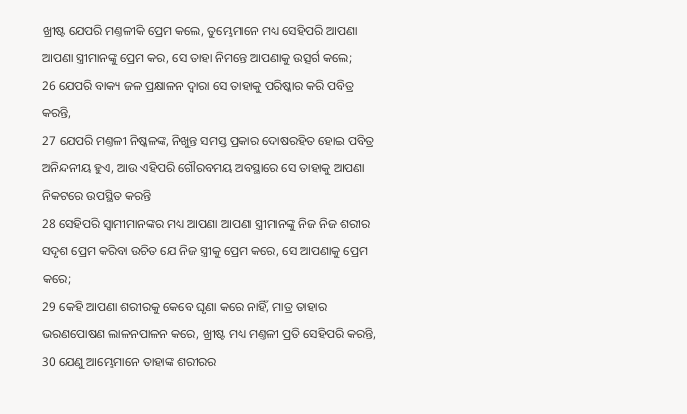ଖ୍ରୀଷ୍ଟ ଯେପରି ମଣ୍ତଳୀକି ପ୍ରେମ କଲେ, ତୁମ୍ଭେମାନେ ମଧ୍ୟ ସେହିପରି ଆପଣା ଆପଣା ସ୍ତ୍ରୀମାନଙ୍କୁ ପ୍ରେମ କର, ସେ ତାହା ନିମନ୍ତେ ଆପଣାକୁ ଉତ୍ସର୍ଗ କଲେ;
26 ଯେପରି ବାକ୍ୟ ଜଳ ପ୍ରକ୍ଷାଳନ ଦ୍ଵାରା ସେ ତାହାକୁ ପରିଷ୍କାର କରି ପବିତ୍ର କରନ୍ତି,
27 ଯେପରି ମଣ୍ତଳୀ ନିଷ୍କଳଙ୍କ, ନିଖୁନ୍ତ ସମସ୍ତ ପ୍ରକାର ଦୋଷରହିତ ହୋଇ ପବିତ୍ର ଅନିନ୍ଦନୀୟ ହୁଏ, ଆଉ ଏହିପରି ଗୌରବମୟ ଅବସ୍ଥାରେ ସେ ତାହାକୁ ଆପଣା ନିକଟରେ ଉପସ୍ଥିତ କରନ୍ତି
28 ସେହିପରି ସ୍ଵାମୀମାନଙ୍କର ମଧ୍ୟ ଆପଣା ଆପଣା ସ୍ତ୍ରୀମାନଙ୍କୁ ନିଜ ନିଜ ଶରୀର ସଦୃଶ ପ୍ରେମ କରିବା ଉଚିତ ଯେ ନିଜ ସ୍ତ୍ରୀକୁ ପ୍ରେମ କରେ, ସେ ଆପଣାକୁ ପ୍ରେମ କରେ;
29 କେହି ଆପଣା ଶରୀରକୁ କେବେ ଘୃଣା କରେ ନାହିଁ, ମାତ୍ର ତାହାର ଭରଣପୋଷଣ ଲାଳନପାଳନ କରେ, ଖ୍ରୀଷ୍ଟ ମଧ୍ୟ ମଣ୍ତଳୀ ପ୍ରତି ସେହିପରି କରନ୍ତି,
30 ଯେଣୁ ଆମ୍ଭେମାନେ ତାହାଙ୍କ ଶରୀରର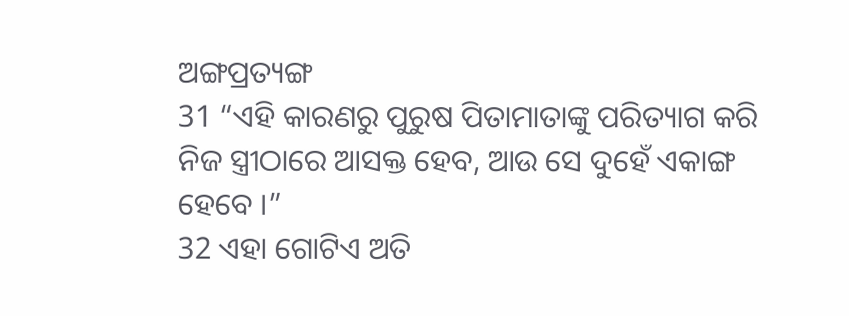ଅଙ୍ଗପ୍ରତ୍ୟଙ୍ଗ
31 “ଏହି କାରଣରୁ ପୁରୁଷ ପିତାମାତାଙ୍କୁ ପରିତ୍ୟାଗ କରି ନିଜ ସ୍ତ୍ରୀଠାରେ ଆସକ୍ତ ହେବ, ଆଉ ସେ ଦୁହେଁ ଏକାଙ୍ଗ ହେବେ ।”
32 ଏହା ଗୋଟିଏ ଅତି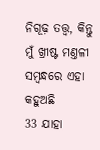ନିଗୂଢ଼ ତତ୍ତ୍ଵ, କିନ୍ତୁ ମୁଁ ଖ୍ରୀଷ୍ଟ ମଣ୍ତଳୀ ସମ୍ଵନ୍ଧରେ ଏହା କହୁଅଛି
33 ଯାହା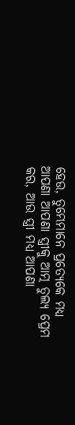ହେଉ, ତୁମ୍ଭେମାନେ ପ୍ରତ୍ୟେକେ ମଧ୍ୟ ଆପଣା ଆପଣା ସ୍ତ୍ରୀକୁ ଆତ୍ମ ତୁଲ୍ୟ ପ୍ରେମ କର, ଆଉ ସ୍ତ୍ରୀ ମଧ୍ୟ ଆପଣା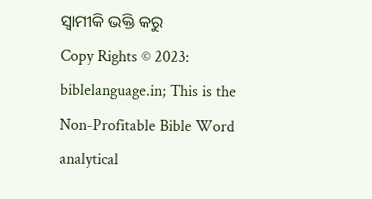ସ୍ଵାମୀକି ଭକ୍ତି କରୁ
Copy Rights © 2023: biblelanguage.in; This is the Non-Profitable Bible Word analytical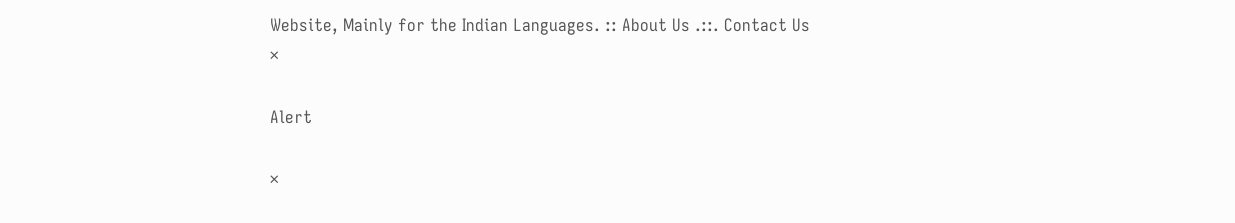Website, Mainly for the Indian Languages. :: About Us .::. Contact Us
×

Alert

×